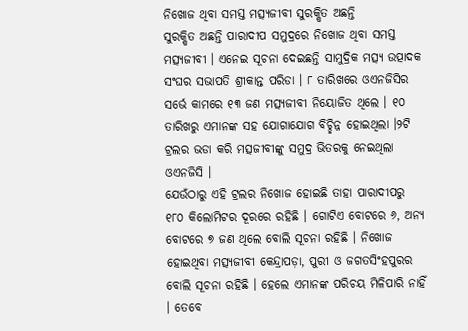ନିଖୋଜ ଥିବା ସମସ୍ତ ମତ୍ସ୍ୟଜୀବୀ ସୁରକ୍ଷିତ ଅଛନ୍ତି
ସୁରକ୍ଷିତ ଅଛନ୍ତି ପାରାଦୀପ ସମୁଦ୍ରରେ ନିଖୋଜ ଥିବା ସମସ୍ତ ମତ୍ସ୍ୟଜୀବୀ । ଏନେଇ ସୂଚନା ଦେଇଛନ୍ତି ସାମୁଦ୍ରିକ ମତ୍ସ୍ୟ ଉତ୍ପାଦକ ସଂଘର ସଭାପତି ଶ୍ରୀକାନ୍ତ ପରିଡା । ୮ ତାରିଖରେ ଓଏନଜିସିର ସର୍ଭେ କାମରେ ୧୩ ଜଣ ମତ୍ସ୍ୟଜୀବୀ ନିୟୋଜିତ ଥିଲେ । ୧୦ ତାରିଖରୁ ଏମାନଙ୍କ ସହ ଯୋଗାଯୋଗ ବିଚ୍ଛିନ୍ନ ହୋଇଥିଲା ।୨ଟି ଟ୍ରଲର ଭଡା କରି ମତ୍ସଜୀବୀଙ୍କୁ ସମୁଦ୍ର ଭିତରକୁ ନେଇଥିଲା ଓଏନଜିସି ।
ଯେଉଁଠାରୁ ଏହି ଟ୍ରଲର ନିଖୋଜ ହୋଇଛି ତାହା ପାରାଦୀପରୁ ୧୮୦ କିଲୋମିଟର ଦୂରରେ ରହିଛି । ଗୋଟିଏ ବୋଟରେ ୬, ଅନ୍ୟ ବୋଟରେ ୭ ଜଣ ଥିଲେ ବୋଲି ସୂଚନା ରହିଛି । ନିଖୋଜ ହୋଇଥିବା ମତ୍ସ୍ୟଜୀବୀ କେନ୍ଦ୍ରାପଡ଼ା, ପୁରୀ ଓ ଜଗତସିଂହପୁରର ବୋଲି ସୂଚନା ରହିଛି । ହେଲେ ଏମାନଙ୍କ ପରିଚୟ ମିଳିପାରି ନାହିଁ । ତେବେ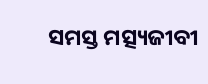ସମସ୍ତ ମତ୍ସ୍ୟଜୀବୀ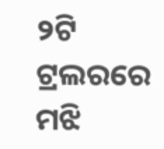୨ଟି ଟ୍ରଲରରେ ମଝି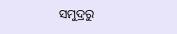ସମୁଦ୍ରରୁ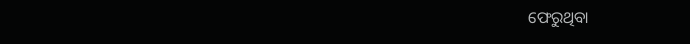ଫେରୁଥିବା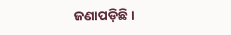ଜଣାପଡ଼ିଛି ।